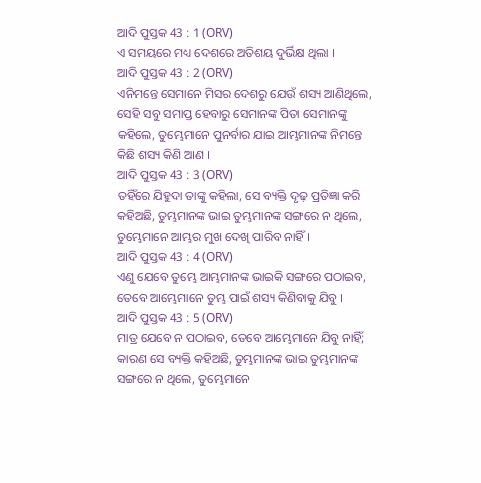ଆଦି ପୁସ୍ତକ 43 : 1 (ORV)
ଏ ସମୟରେ ମଧ୍ୟ ଦେଶରେ ଅତିଶୟ ଦୁର୍ଭିକ୍ଷ ଥିଲା ।
ଆଦି ପୁସ୍ତକ 43 : 2 (ORV)
ଏନିମନ୍ତେ ସେମାନେ ମିସର ଦେଶରୁ ଯେଉଁ ଶସ୍ୟ ଆଣିଥିଲେ, ସେହି ସବୁ ସମାପ୍ତ ହେବାରୁ ସେମାନଙ୍କ ପିତା ସେମାନଙ୍କୁ କହିଲେ, ତୁମ୍ଭେମାନେ ପୁନର୍ବାର ଯାଇ ଆମ୍ଭମାନଙ୍କ ନିମନ୍ତେ କିଛି ଶସ୍ୟ କିଣି ଆଣ ।
ଆଦି ପୁସ୍ତକ 43 : 3 (ORV)
ତହିଁରେ ଯିହୁଦା ତାଙ୍କୁ କହିଲା, ସେ ବ୍ୟକ୍ତି ଦୃଢ଼ ପ୍ରତିଜ୍ଞା କରି କହିଅଛି, ତୁମ୍ଭମାନଙ୍କ ଭାଇ ତୁମ୍ଭମାନଙ୍କ ସଙ୍ଗରେ ନ ଥିଲେ, ତୁମ୍ଭେମାନେ ଆମ୍ଭର ମୁଖ ଦେଖି ପାରିବ ନାହିଁ ।
ଆଦି ପୁସ୍ତକ 43 : 4 (ORV)
ଏଣୁ ଯେବେ ତୁମ୍ଭେ ଆମ୍ଭମାନଙ୍କ ଭାଇକି ସଙ୍ଗରେ ପଠାଇବ, ତେବେ ଆମ୍ଭେମାନେ ତୁମ୍ଭ ପାଇଁ ଶସ୍ୟ କିଣିବାକୁ ଯିବୁ ।
ଆଦି ପୁସ୍ତକ 43 : 5 (ORV)
ମାତ୍ର ଯେବେ ନ ପଠାଇବ, ତେବେ ଆମ୍ଭେମାନେ ଯିବୁ ନାହିଁ; କାରଣ ସେ ବ୍ୟକ୍ତି କହିଅଛି, ତୁମ୍ଭମାନଙ୍କ ଭାଇ ତୁମ୍ଭମାନଙ୍କ ସଙ୍ଗରେ ନ ଥିଲେ, ତୁମ୍ଭେମାନେ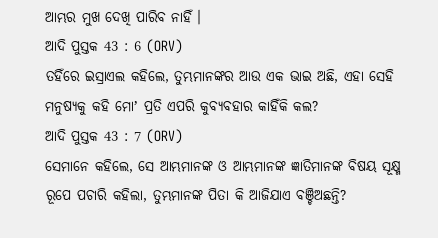ଆମ୍ଭର ମୁଖ ଦେଖି ପାରିବ ନାହିଁ ।
ଆଦି ପୁସ୍ତକ 43 : 6 (ORV)
ତହିଁରେ ଇସ୍ରାଏଲ କହିଲେ, ତୁମ୍ଭମାନଙ୍କର ଆଉ ଏକ ଭାଇ ଅଛି, ଏହା ସେହି ମନୁଷ୍ୟକୁ କହି ମୋʼ ପ୍ରତି ଏପରି କୁବ୍ୟବହାର କାହିଁକି କଲ?
ଆଦି ପୁସ୍ତକ 43 : 7 (ORV)
ସେମାନେ କହିଲେ, ସେ ଆମ୍ଭମାନଙ୍କ ଓ ଆମ୍ଭମାନଙ୍କ ଜ୍ଞାତିମାନଙ୍କ ବିଷୟ ସୂକ୍ଷ୍ମ ରୂପେ ପଚାରି କହିଲା, ତୁମ୍ଭମାନଙ୍କ ପିତା କି ଆଜିଯାଏ ବଞ୍ଚିଅଛନ୍ତି?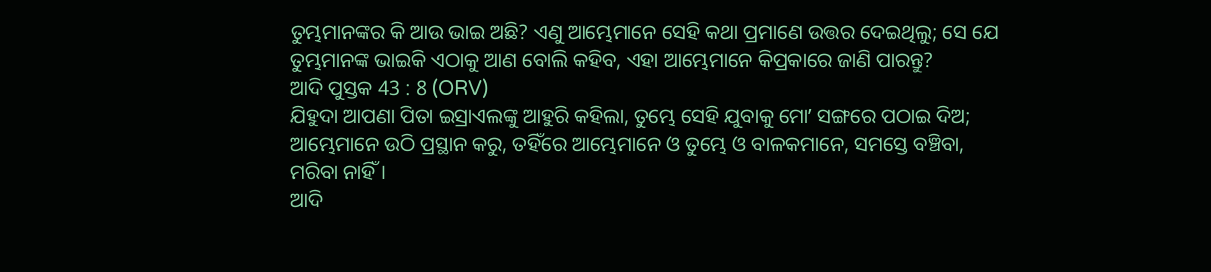ତୁମ୍ଭମାନଙ୍କର କି ଆଉ ଭାଇ ଅଛି? ଏଣୁ ଆମ୍ଭେମାନେ ସେହି କଥା ପ୍ରମାଣେ ଉତ୍ତର ଦେଇଥିଲୁ; ସେ ଯେ ତୁମ୍ଭମାନଙ୍କ ଭାଇକି ଏଠାକୁ ଆଣ ବୋଲି କହିବ, ଏହା ଆମ୍ଭେମାନେ କିପ୍ରକାରେ ଜାଣି ପାରନ୍ତୁ?
ଆଦି ପୁସ୍ତକ 43 : 8 (ORV)
ଯିହୁଦା ଆପଣା ପିତା ଇସ୍ରାଏଲଙ୍କୁ ଆହୁରି କହିଲା, ତୁମ୍ଭେ ସେହି ଯୁବାକୁ ମୋʼ ସଙ୍ଗରେ ପଠାଇ ଦିଅ; ଆମ୍ଭେମାନେ ଉଠି ପ୍ରସ୍ଥାନ କରୁ, ତହିଁରେ ଆମ୍ଭେମାନେ ଓ ତୁମ୍ଭେ ଓ ବାଳକମାନେ, ସମସ୍ତେ ବଞ୍ଚିବା, ମରିବା ନାହିଁ ।
ଆଦି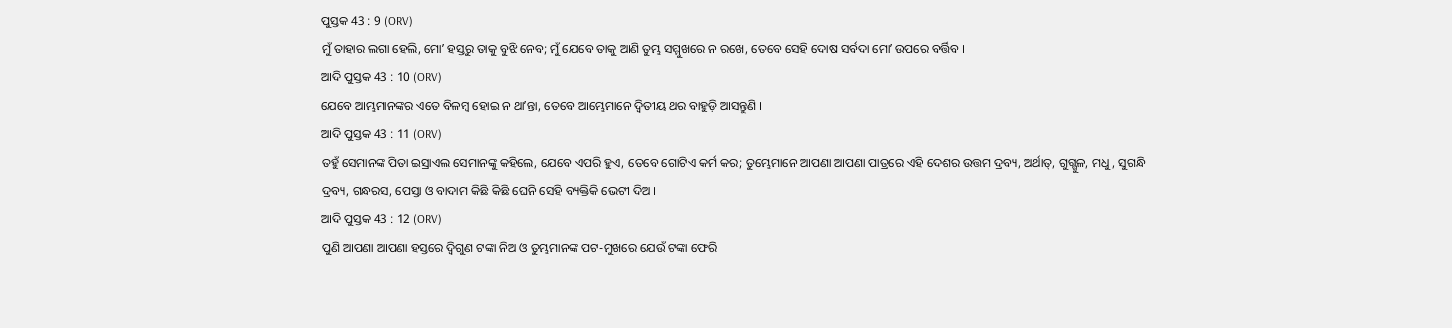ପୁସ୍ତକ 43 : 9 (ORV)
ମୁଁ ତାହାର ଲଗା ହେଲି, ମୋʼ ହସ୍ତରୁ ତାକୁ ବୁଝି ନେବ; ମୁଁ ଯେବେ ତାକୁ ଆଣି ତୁମ୍ଭ ସମ୍ମୁଖରେ ନ ରଖେ, ତେବେ ସେହି ଦୋଷ ସର୍ବଦା ମୋʼ ଉପରେ ବର୍ତ୍ତିବ ।
ଆଦି ପୁସ୍ତକ 43 : 10 (ORV)
ଯେବେ ଆମ୍ଭମାନଙ୍କର ଏତେ ବିଳମ୍ଵ ହୋଇ ନ ଥାʼନ୍ତା, ତେବେ ଆମ୍ଭେମାନେ ଦ୍ଵିତୀୟ ଥର ବାହୁଡ଼ି ଆସନ୍ତୁଣି ।
ଆଦି ପୁସ୍ତକ 43 : 11 (ORV)
ତହୁଁ ସେମାନଙ୍କ ପିତା ଇସ୍ରାଏଲ ସେମାନଙ୍କୁ କହିଲେ, ଯେବେ ଏପରି ହୁଏ, ତେବେ ଗୋଟିଏ କର୍ମ କର; ତୁମ୍ଭେମାନେ ଆପଣା ଆପଣା ପାତ୍ରରେ ଏହି ଦେଶର ଉତ୍ତମ ଦ୍ରବ୍ୟ, ଅର୍ଥାତ୍, ଗୁଗ୍ଗୁଳ, ମଧୁ, ସୁଗନ୍ଧି ଦ୍ରବ୍ୟ, ଗନ୍ଧରସ, ପେସ୍ତା ଓ ବାଦାମ କିଛି କିଛି ଘେନି ସେହି ବ୍ୟକ୍ତିକି ଭେଟୀ ଦିଅ ।
ଆଦି ପୁସ୍ତକ 43 : 12 (ORV)
ପୁଣି ଆପଣା ଆପଣା ହସ୍ତରେ ଦ୍ଵିଗୁଣ ଟଙ୍କା ନିଅ ଓ ତୁମ୍ଭମାନଙ୍କ ପଟ-ମୁଖରେ ଯେଉଁ ଟଙ୍କା ଫେରି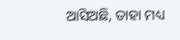ଆସିଅଛି, ତାହା ମଧ୍ୟ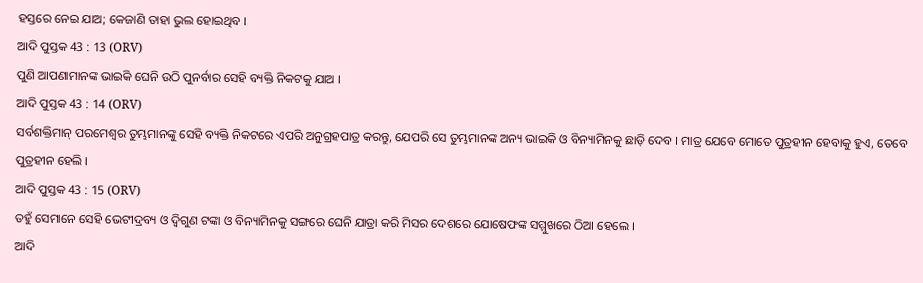ହସ୍ତରେ ନେଇ ଯାଅ; କେଜାଣି ତାହା ଭୁଲ ହୋଇଥିବ ।
ଆଦି ପୁସ୍ତକ 43 : 13 (ORV)
ପୁଣି ଆପଣାମାନଙ୍କ ଭାଇକି ଘେନି ଉଠି ପୁନର୍ବାର ସେହି ବ୍ୟକ୍ତି ନିକଟକୁ ଯାଅ ।
ଆଦି ପୁସ୍ତକ 43 : 14 (ORV)
ସର୍ବଶକ୍ତିମାନ୍ ପରମେଶ୍ଵର ତୁମ୍ଭମାନଙ୍କୁ ସେହି ବ୍ୟକ୍ତି ନିକଟରେ ଏପରି ଅନୁଗ୍ରହପାତ୍ର କରନ୍ତୁ, ଯେପରି ସେ ତୁମ୍ଭମାନଙ୍କ ଅନ୍ୟ ଭାଇକି ଓ ବିନ୍ୟାମିନକୁ ଛାଡ଼ି ଦେବ । ମାତ୍ର ଯେବେ ମୋତେ ପୁତ୍ରହୀନ ହେବାକୁ ହୁଏ, ତେବେ ପୁତ୍ରହୀନ ହେଲି ।
ଆଦି ପୁସ୍ତକ 43 : 15 (ORV)
ତହୁଁ ସେମାନେ ସେହି ଭେଟୀଦ୍ରବ୍ୟ ଓ ଦ୍ଵିଗୁଣ ଟଙ୍କା ଓ ବିନ୍ୟାମିନକୁ ସଙ୍ଗରେ ଘେନି ଯାତ୍ରା କରି ମିସର ଦେଶରେ ଯୋଷେଫଙ୍କ ସମ୍ମୁଖରେ ଠିଆ ହେଲେ ।
ଆଦି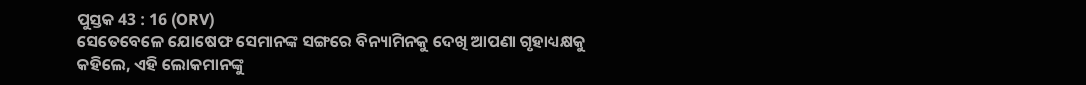ପୁସ୍ତକ 43 : 16 (ORV)
ସେତେବେଳେ ଯୋଷେଫ ସେମାନଙ୍କ ସଙ୍ଗରେ ବିନ୍ୟାମିନକୁ ଦେଖି ଆପଣା ଗୃହାଧ୍ୟକ୍ଷକୁ କହିଲେ, ଏହି ଲୋକମାନଙ୍କୁ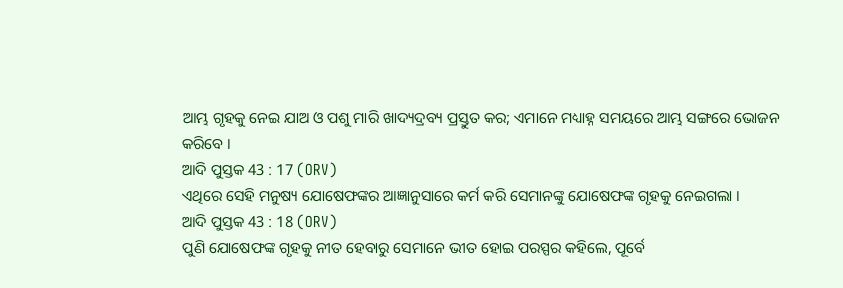ଆମ୍ଭ ଗୃହକୁ ନେଇ ଯାଅ ଓ ପଶୁ ମାରି ଖାଦ୍ୟଦ୍ରବ୍ୟ ପ୍ରସ୍ତୁତ କର; ଏମାନେ ମଧ୍ୟାହ୍ନ ସମୟରେ ଆମ୍ଭ ସଙ୍ଗରେ ଭୋଜନ କରିବେ ।
ଆଦି ପୁସ୍ତକ 43 : 17 (ORV)
ଏଥିରେ ସେହି ମନୁଷ୍ୟ ଯୋଷେଫଙ୍କର ଆଜ୍ଞାନୁସାରେ କର୍ମ କରି ସେମାନଙ୍କୁ ଯୋଷେଫଙ୍କ ଗୃହକୁ ନେଇଗଲା ।
ଆଦି ପୁସ୍ତକ 43 : 18 (ORV)
ପୁଣି ଯୋଷେଫଙ୍କ ଗୃହକୁ ନୀତ ହେବାରୁ ସେମାନେ ଭୀତ ହୋଇ ପରସ୍ପର କହିଲେ, ପୂର୍ବେ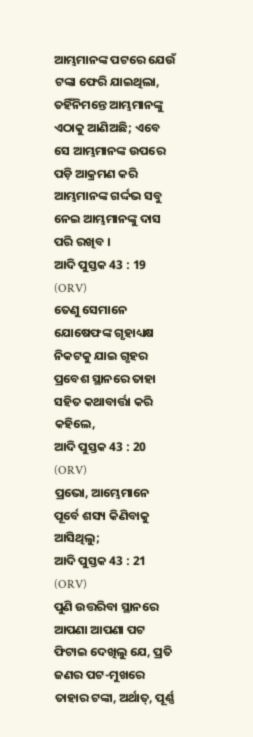ଆମ୍ଭମାନଙ୍କ ପଟରେ ଯେଉଁ ଟଙ୍କା ଫେରି ଯାଇଥିଲା, ତହିଁନିମନ୍ତେ ଆମ୍ଭମାନଙ୍କୁ ଏଠାକୁ ଆଣିଅଛି; ଏବେ ସେ ଆମ୍ଭମାନଙ୍କ ଉପରେ ପଡ଼ି ଆକ୍ରମଣ କରି ଆମ୍ଭମାନଙ୍କ ଗର୍ଦ୍ଦଭ ସବୁ ନେଇ ଆମ୍ଭମାନଙ୍କୁ ଦାସ ପରି ରଖିବ ।
ଆଦି ପୁସ୍ତକ 43 : 19 (ORV)
ତେଣୁ ସେମାନେ ଯୋଷେଫଙ୍କ ଗୃହାଧ୍ୟକ୍ଷ ନିକଟକୁ ଯାଇ ଗୃହର ପ୍ରବେଶ ସ୍ଥାନରେ ତାହା ସହିତ କଥାବାର୍ତ୍ତା କରି କହିଲେ,
ଆଦି ପୁସ୍ତକ 43 : 20 (ORV)
ପ୍ରଭୋ, ଆମ୍ଭେମାନେ ପୂର୍ବେ ଶସ୍ୟ କିଣିବାକୁ ଆସିଥିଲୁ;
ଆଦି ପୁସ୍ତକ 43 : 21 (ORV)
ପୁଣି ଉତ୍ତରିବା ସ୍ଥାନରେ ଆପଣା ଆପଣା ପଟ ଫିଟାଇ ଦେଖିଲୁ ଯେ, ପ୍ରତି ଜଣର ପଟ-ମୁଖରେ ତାହାର ଟଙ୍କା, ଅର୍ଥାତ୍, ପୂର୍ଣ୍ଣ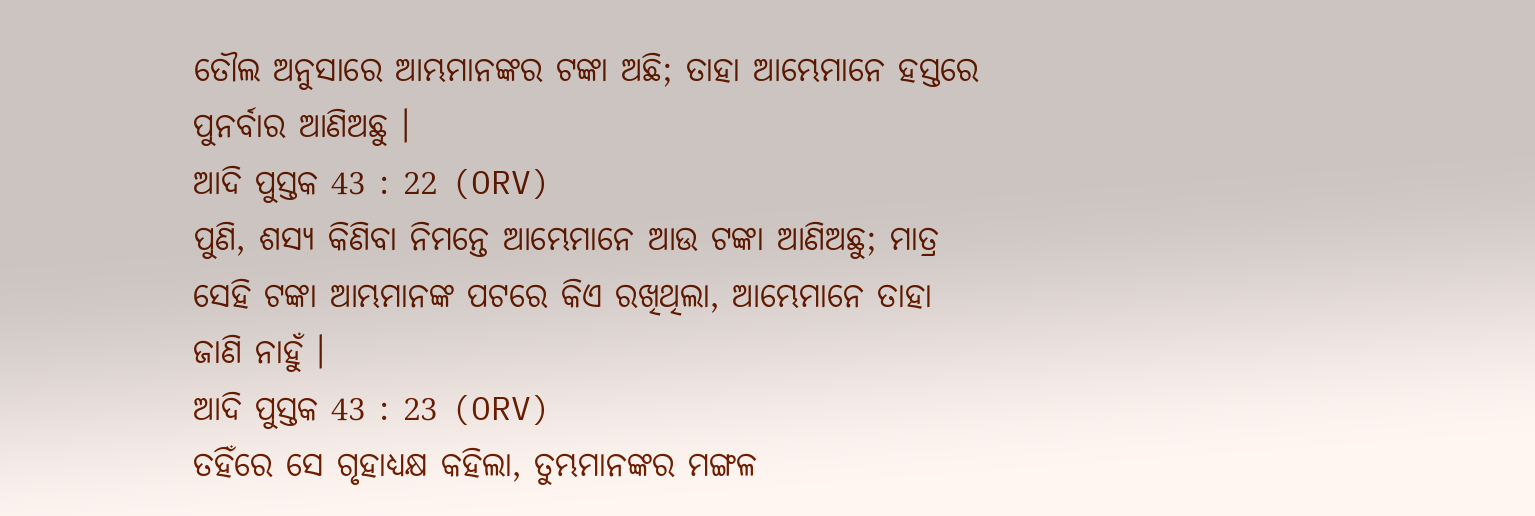ତୌଲ ଅନୁସାରେ ଆମ୍ଭମାନଙ୍କର ଟଙ୍କା ଅଛି; ତାହା ଆମ୍ଭେମାନେ ହସ୍ତରେ ପୁନର୍ବାର ଆଣିଅଛୁ ।
ଆଦି ପୁସ୍ତକ 43 : 22 (ORV)
ପୁଣି, ଶସ୍ୟ କିଣିବା ନିମନ୍ତେ ଆମ୍ଭେମାନେ ଆଉ ଟଙ୍କା ଆଣିଅଛୁ; ମାତ୍ର ସେହି ଟଙ୍କା ଆମ୍ଭମାନଙ୍କ ପଟରେ କିଏ ରଖିଥିଲା, ଆମ୍ଭେମାନେ ତାହା ଜାଣି ନାହୁଁ ।
ଆଦି ପୁସ୍ତକ 43 : 23 (ORV)
ତହିଁରେ ସେ ଗୃହାଧ୍ୟକ୍ଷ କହିଲା, ତୁମ୍ଭମାନଙ୍କର ମଙ୍ଗଳ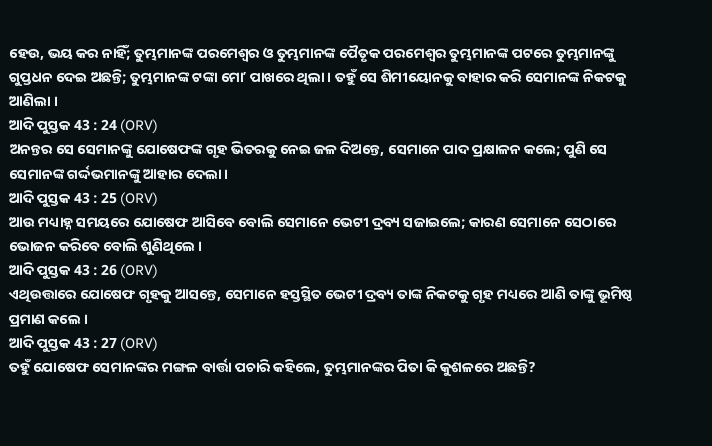ହେଉ, ଭୟ କର ନାହିଁ; ତୁମ୍ଭମାନଙ୍କ ପରମେଶ୍ଵର ଓ ତୁମ୍ଭମାନଙ୍କ ପୈତୃକ ପରମେଶ୍ଵର ତୁମ୍ଭମାନଙ୍କ ପଟରେ ତୁମ୍ଭମାନଙ୍କୁ ଗୁପ୍ତଧନ ଦେଇ ଅଛନ୍ତି; ତୁମ୍ଭମାନଙ୍କ ଟଙ୍କା ମୋʼ ପାଖରେ ଥିଲା । ତହୁଁ ସେ ଶିମୀୟୋନକୁ ବାହାର କରି ସେମାନଙ୍କ ନିକଟକୁ ଆଣିଲା ।
ଆଦି ପୁସ୍ତକ 43 : 24 (ORV)
ଅନନ୍ତର ସେ ସେମାନଙ୍କୁ ଯୋଷେଫଙ୍କ ଗୃହ ଭିତରକୁ ନେଇ ଜଳ ଦିଅନ୍ତେ, ସେମାନେ ପାଦ ପ୍ରକ୍ଷାଳନ କଲେ; ପୁଣି ସେ ସେମାନଙ୍କ ଗର୍ଦ୍ଦଭମାନଙ୍କୁ ଆହାର ଦେଲା ।
ଆଦି ପୁସ୍ତକ 43 : 25 (ORV)
ଆଉ ମଧ୍ୟାହ୍ନ ସମୟରେ ଯୋଷେଫ ଆସିବେ ବୋଲି ସେମାନେ ଭେଟୀ ଦ୍ରବ୍ୟ ସଜାଇଲେ; କାରଣ ସେମାନେ ସେଠାରେ ଭୋଜନ କରିବେ ବୋଲି ଶୁଣିଥିଲେ ।
ଆଦି ପୁସ୍ତକ 43 : 26 (ORV)
ଏଥିଉତ୍ତାରେ ଯୋଷେଫ ଗୃହକୁ ଆସନ୍ତେ, ସେମାନେ ହସ୍ତସ୍ଥିତ ଭେଟୀ ଦ୍ରବ୍ୟ ତାଙ୍କ ନିକଟକୁ ଗୃହ ମଧ୍ୟରେ ଆଣି ତାଙ୍କୁ ଭୂମିଷ୍ଠ ପ୍ରମାଣ କଲେ ।
ଆଦି ପୁସ୍ତକ 43 : 27 (ORV)
ତହୁଁ ଯୋଷେଫ ସେମାନଙ୍କର ମଙ୍ଗଳ ବାର୍ତ୍ତା ପଚାରି କହିଲେ, ତୁମ୍ଭମାନଙ୍କର ପିତା କି କୁଶଳରେ ଅଛନ୍ତି?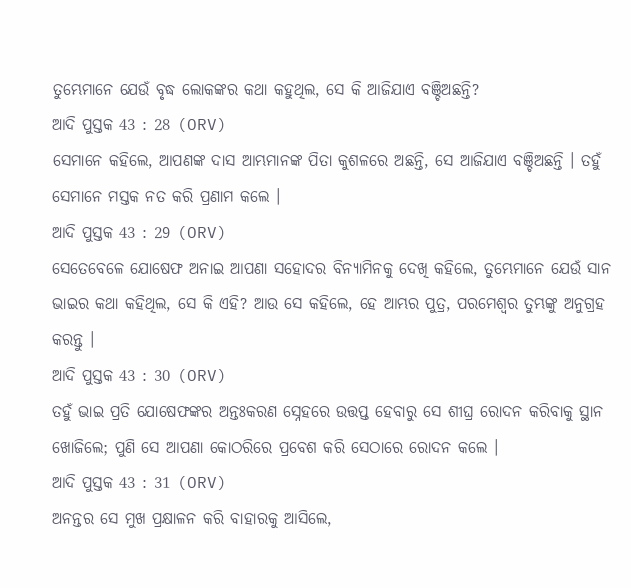ତୁମ୍ଭେମାନେ ଯେଉଁ ବୃଦ୍ଧ ଲୋକଙ୍କର କଥା କହୁଥିଲ, ସେ କି ଆଜିଯାଏ ବଞ୍ଚିଅଛନ୍ତି?
ଆଦି ପୁସ୍ତକ 43 : 28 (ORV)
ସେମାନେ କହିଲେ, ଆପଣଙ୍କ ଦାସ ଆମ୍ଭମାନଙ୍କ ପିତା କୁଶଳରେ ଅଛନ୍ତି, ସେ ଆଜିଯାଏ ବଞ୍ଚିଅଛନ୍ତି । ତହୁଁ ସେମାନେ ମସ୍ତକ ନତ କରି ପ୍ରଣାମ କଲେ ।
ଆଦି ପୁସ୍ତକ 43 : 29 (ORV)
ସେତେବେଳେ ଯୋଷେଫ ଅନାଇ ଆପଣା ସହୋଦର ବିନ୍ୟାମିନକୁ ଦେଖି କହିଲେ, ତୁମ୍ଭେମାନେ ଯେଉଁ ସାନ ଭାଇର କଥା କହିଥିଲ, ସେ କି ଏହି? ଆଉ ସେ କହିଲେ, ହେ ଆମ୍ଭର ପୁତ୍ର, ପରମେଶ୍ଵର ତୁମ୍ଭଙ୍କୁ ଅନୁଗ୍ରହ କରନ୍ତୁ ।
ଆଦି ପୁସ୍ତକ 43 : 30 (ORV)
ତହୁଁ ଭାଇ ପ୍ରତି ଯୋଷେଫଙ୍କର ଅନ୍ତଃକରଣ ସ୍ନେହରେ ଉତ୍ତପ୍ତ ହେବାରୁ ସେ ଶୀଘ୍ର ରୋଦନ କରିବାକୁ ସ୍ଥାନ ଖୋଜିଲେ; ପୁଣି ସେ ଆପଣା କୋଠରିରେ ପ୍ରବେଶ କରି ସେଠାରେ ରୋଦନ କଲେ ।
ଆଦି ପୁସ୍ତକ 43 : 31 (ORV)
ଅନନ୍ତର ସେ ମୁଖ ପ୍ରକ୍ଷାଳନ କରି ବାହାରକୁ ଆସିଲେ,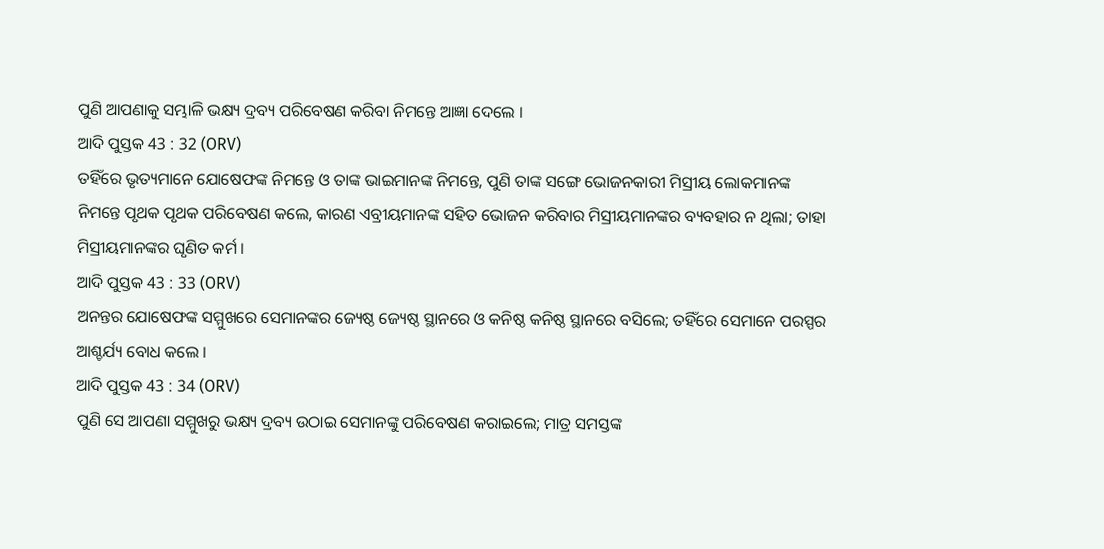ପୁଣି ଆପଣାକୁ ସମ୍ଭାଳି ଭକ୍ଷ୍ୟ ଦ୍ରବ୍ୟ ପରିବେଷଣ କରିବା ନିମନ୍ତେ ଆଜ୍ଞା ଦେଲେ ।
ଆଦି ପୁସ୍ତକ 43 : 32 (ORV)
ତହିଁରେ ଭୃତ୍ୟମାନେ ଯୋଷେଫଙ୍କ ନିମନ୍ତେ ଓ ତାଙ୍କ ଭାଇମାନଙ୍କ ନିମନ୍ତେ, ପୁଣି ତାଙ୍କ ସଙ୍ଗେ ଭୋଜନକାରୀ ମିସ୍ରୀୟ ଲୋକମାନଙ୍କ ନିମନ୍ତେ ପୃଥକ ପୃଥକ ପରିବେଷଣ କଲେ, କାରଣ ଏବ୍ରୀୟମାନଙ୍କ ସହିତ ଭୋଜନ କରିବାର ମିସ୍ରୀୟମାନଙ୍କର ବ୍ୟବହାର ନ ଥିଲା; ତାହା ମିସ୍ରୀୟମାନଙ୍କର ଘୃଣିତ କର୍ମ ।
ଆଦି ପୁସ୍ତକ 43 : 33 (ORV)
ଅନନ୍ତର ଯୋଷେଫଙ୍କ ସମ୍ମୁଖରେ ସେମାନଙ୍କର ଜ୍ୟେଷ୍ଠ ଜ୍ୟେଷ୍ଠ ସ୍ଥାନରେ ଓ କନିଷ୍ଠ କନିଷ୍ଠ ସ୍ଥାନରେ ବସିଲେ; ତହିଁରେ ସେମାନେ ପରସ୍ପର ଆଶ୍ଚର୍ଯ୍ୟ ବୋଧ କଲେ ।
ଆଦି ପୁସ୍ତକ 43 : 34 (ORV)
ପୁଣି ସେ ଆପଣା ସମ୍ମୁଖରୁ ଭକ୍ଷ୍ୟ ଦ୍ରବ୍ୟ ଉଠାଇ ସେମାନଙ୍କୁ ପରିବେଷଣ କରାଇଲେ; ମାତ୍ର ସମସ୍ତଙ୍କ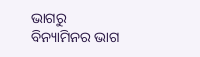ଭାଗରୁ ବିନ୍ୟାମିନର ଭାଗ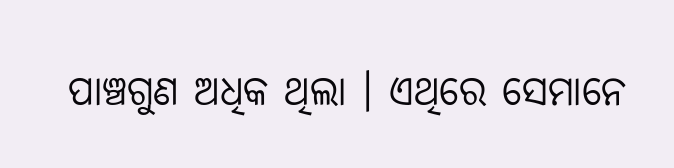ପାଞ୍ଚଗୁଣ ଅଧିକ ଥିଲା । ଏଥିରେ ସେମାନେ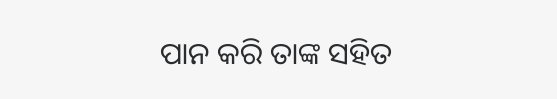ପାନ କରି ତାଙ୍କ ସହିତ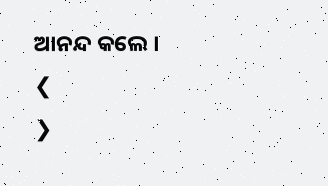ଆନନ୍ଦ କଲେ ।
❮
❯